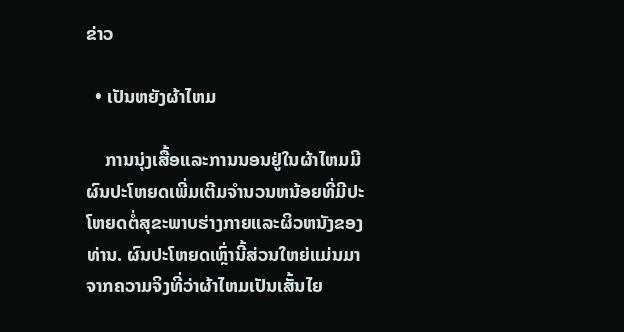ຂ່າວ

  • ເປັນຫຍັງຜ້າໄຫມ

    ການນຸ່ງເສື້ອແລະການນອນຢູ່ໃນຜ້າໄຫມມີຜົນປະໂຫຍດເພີ່ມເຕີມຈໍານວນຫນ້ອຍທີ່ມີປະໂຫຍດຕໍ່ສຸຂະພາບຮ່າງກາຍແລະຜິວຫນັງຂອງທ່ານ. ຜົນປະໂຫຍດເຫຼົ່ານີ້ສ່ວນໃຫຍ່ແມ່ນມາຈາກຄວາມຈິງທີ່ວ່າຜ້າໄຫມເປັນເສັ້ນໄຍ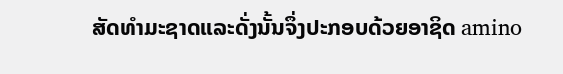ສັດທໍາມະຊາດແລະດັ່ງນັ້ນຈຶ່ງປະກອບດ້ວຍອາຊິດ amino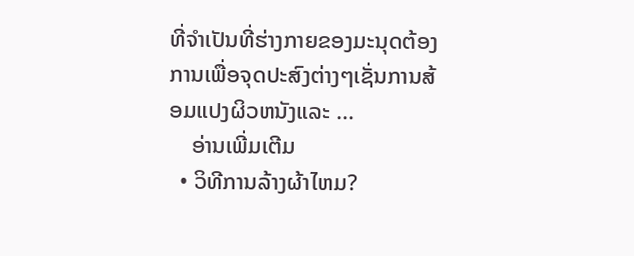ທີ່ຈໍາເປັນທີ່ຮ່າງກາຍຂອງມະນຸດຕ້ອງການເພື່ອຈຸດປະສົງຕ່າງໆເຊັ່ນການສ້ອມແປງຜິວຫນັງແລະ ...
    ອ່ານເພີ່ມເຕີມ
  • ວິທີການລ້າງຜ້າໄຫມ?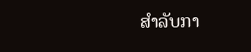ສໍາລັບກາ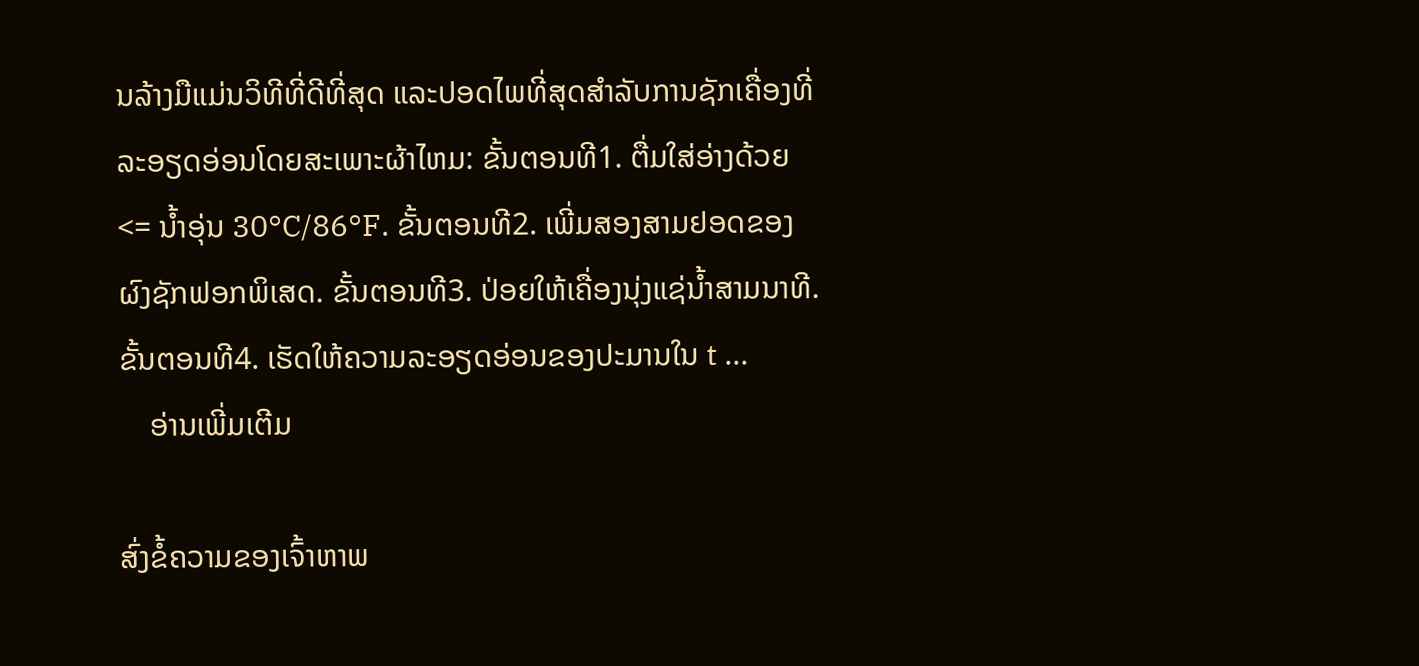ນລ້າງມືແມ່ນວິທີທີ່ດີທີ່ສຸດ ແລະປອດໄພທີ່ສຸດສໍາລັບການຊັກເຄື່ອງທີ່ລະອຽດອ່ອນໂດຍສະເພາະຜ້າໄຫມ: ຂັ້ນຕອນທີ1. ຕື່ມໃສ່ອ່າງດ້ວຍ <= ນ້ຳອຸ່ນ 30°C/86°F. ຂັ້ນຕອນທີ2. ເພີ່ມສອງສາມຢອດຂອງຜົງຊັກຟອກພິເສດ. ຂັ້ນຕອນທີ3. ປ່ອຍໃຫ້ເຄື່ອງນຸ່ງແຊ່ນ້ຳສາມນາທີ. ຂັ້ນຕອນທີ4. ເຮັດໃຫ້ຄວາມລະອຽດອ່ອນຂອງປະມານໃນ t ...
    ອ່ານເພີ່ມເຕີມ

ສົ່ງຂໍ້ຄວາມຂອງເຈົ້າຫາພ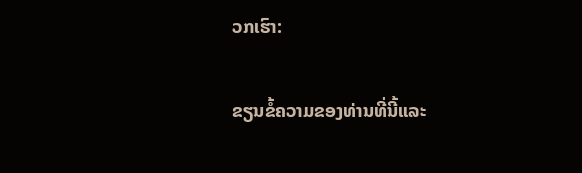ວກເຮົາ:

ຂຽນຂໍ້ຄວາມຂອງທ່ານທີ່ນີ້ແລະ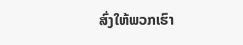ສົ່ງໃຫ້ພວກເຮົາ